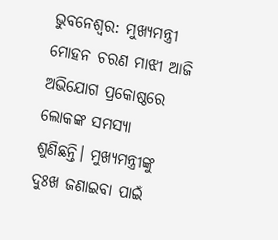ଭୁବନେଶ୍ବର: ମୁଖ୍ୟମନ୍ତ୍ରୀ ମୋହନ ଚରଣ ମାଝୀ ଆଜି ଅଭିଯୋଗ ପ୍ରକୋଷ୍ଠରେ ଲୋକଙ୍କ ସମସ୍ୟା ଶୁଣିଛନ୍ତି। ମୁଖ୍ୟମନ୍ତ୍ରୀଙ୍କୁ ଦୁଃଖ ଜଣାଇବା ପାଇଁ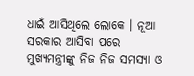ଧାଇଁ ଆସିଥିଲେ ଲୋକେ । ନୂଆ ସରକାର ଆସିବା ପରେ ମୁଖ୍ୟମନ୍ତ୍ରୀଙ୍କୁ ନିଜ ନିଜ ସମସ୍ୟା ଓ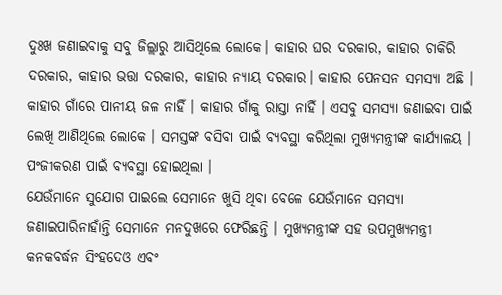ଦୁଃଖ ଜଣାଇବାକୁ ସବୁ ଜିଲ୍ଲାରୁ ଆସିଥିଲେ ଲୋକେ। କାହାର ଘର ଦରକାର, କାହାର ଚାକିରି ଦରକାର, କାହାର ଭତ୍ତା ଦରକାର, କାହାର ନ୍ୟାୟ ଦରକାର। କାହାର ପେନସନ ସମସ୍ୟା ଅଛି । କାହାର ଗାଁରେ ପାନୀୟ ଜଳ ନାହିଁ । କାହାର ଗାଁକୁ ରାସ୍ତା ନାହିଁ । ଏସବୁ ସମସ୍ୟା ଜଣାଇବା ପାଇଁ ଲେଖି ଆଣିଥିଲେ ଲୋକେ । ସମସ୍ତଙ୍କ ବସିବା ପାଇଁ ବ୍ୟବସ୍ଥା କରିଥିଲା ମୁଖ୍ୟମନ୍ତ୍ରୀଙ୍କ କାର୍ଯ୍ୟାଳୟ । ପଂଜୀକରଣ ପାଇଁ ବ୍ୟବସ୍ଥା ହୋଇଥିଲା ।
ଯେଉଁମାନେ ସୁଯୋଗ ପାଇଲେ ସେମାନେ ଖୁସି ଥିବା ବେଳେ ଯେଉଁମାନେ ସମସ୍ୟା ଜଣାଇପାରିନାହାଁନ୍ତି ସେମାନେ ମନଦୁଖରେ ଫେରିଛନ୍ତି । ମୁଖ୍ୟମନ୍ତ୍ରୀଙ୍କ ସହ ଉପମୁଖ୍ୟମନ୍ତ୍ରୀ କନକବର୍ଦ୍ଧନ ସିଂହଦେଓ ଏବଂ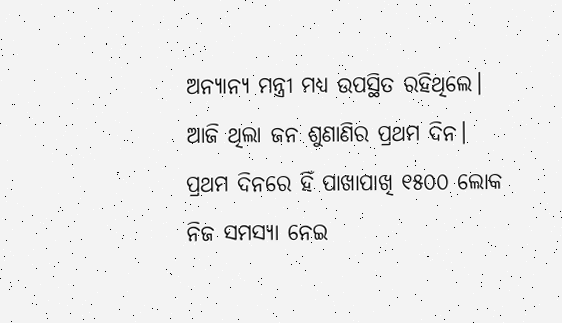ଅନ୍ୟାନ୍ୟ ମନ୍ତ୍ରୀ ମଧ୍ୟ ଉପସ୍ଥିତ ରହିଥିଲେ। ଆଜି ଥିଲା ଜନ ଶୁଣାଣିର ପ୍ରଥମ ଦିନ। ପ୍ରଥମ ଦିନରେ ହିଁ ପାଖାପାଖି ୧୫୦୦ ଲୋକ ନିଜ ସମସ୍ୟା ନେଇ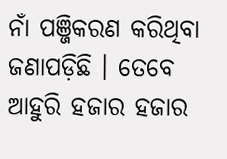ନାଁ ପଞ୍ଜିକରଣ କରିଥିବା ଜଣାପଡ଼ିଛି । ତେବେ ଆହୁରି ହଜାର ହଜାର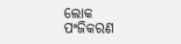ଲୋକ ପଂଜିକରଣ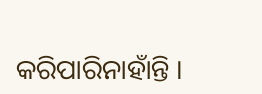କରିପାରିନାହାଁନ୍ତି ।